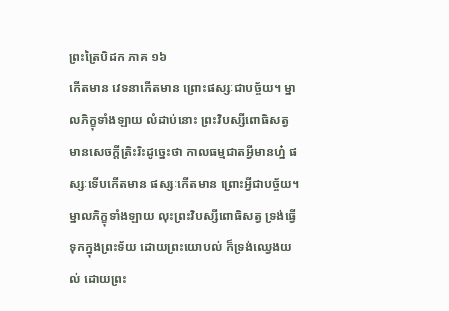ព្រះត្រៃបិដក ភាគ ១៦
កើតមាន វេទនាកើតមាន ព្រោះផស្សៈជាបច្ច័យ។ ម្នាលភិក្ខុទាំងឡាយ លំដាប់នោះ ព្រះវិបស្សីពោធិសត្វ មានសេចក្តីត្រិះរិះដូច្នេះថា កាលធម្មជាតអ្វីមានហ្ន៎ ផស្សៈទើបកើតមាន ផស្សៈកើតមាន ព្រោះអ្វីជាបច្ច័យ។ ម្នាលភិក្ខុទាំងឡាយ លុះព្រះវិបស្សីពោធិសត្វ ទ្រង់ធ្វើទុកក្នុងព្រះទ័យ ដោយព្រះយោបល់ ក៏ទ្រង់ឈ្វេងយល់ ដោយព្រះ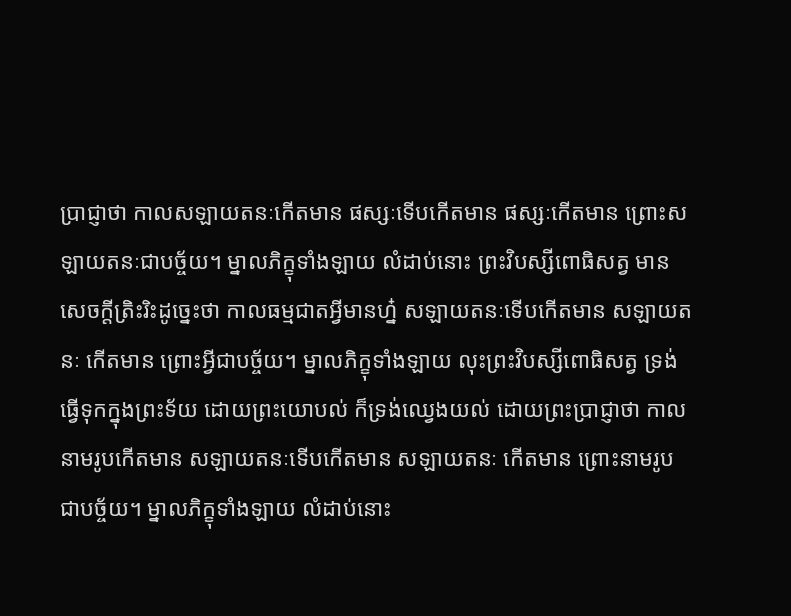ប្រាជ្ញាថា កាលសឡាយតនៈកើតមាន ផស្សៈទើបកើតមាន ផស្សៈកើតមាន ព្រោះសឡាយតនៈជាបច្ច័យ។ ម្នាលភិក្ខុទាំងឡាយ លំដាប់នោះ ព្រះវិបស្សីពោធិសត្វ មានសេចក្តីត្រិះរិះដូច្នេះថា កាលធម្មជាតអ្វីមានហ្ន៎ សឡាយតនៈទើបកើតមាន សឡាយតនៈ កើតមាន ព្រោះអ្វីជាបច្ច័យ។ ម្នាលភិក្ខុទាំងឡាយ លុះព្រះវិបស្សីពោធិសត្វ ទ្រង់ធ្វើទុកក្នុងព្រះទ័យ ដោយព្រះយោបល់ ក៏ទ្រង់ឈ្វេងយល់ ដោយព្រះប្រាជ្ញាថា កាលនាមរូបកើតមាន សឡាយតនៈទើបកើតមាន សឡាយតនៈ កើតមាន ព្រោះនាមរូបជាបច្ច័យ។ ម្នាលភិក្ខុទាំងឡាយ លំដាប់នោះ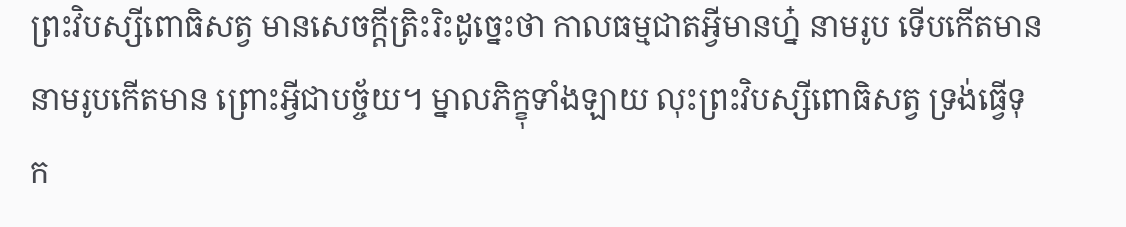ព្រះវិបស្សីពោធិសត្វ មានសេចក្តីត្រិះរិះដូច្នេះថា កាលធម្មជាតអ្វីមានហ្ន៎ នាមរូប ទើបកើតមាន នាមរូបកើតមាន ព្រោះអ្វីជាបច្ច័យ។ ម្នាលភិក្ខុទាំងឡាយ លុះព្រះវិបស្សីពោធិសត្វ ទ្រង់ធ្វើទុក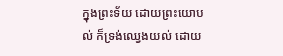ក្នុងព្រះទ័យ ដោយព្រះយោបល់ ក៏ទ្រង់ឈ្វេងយល់ ដោយ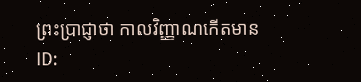ព្រះប្រាជ្ញាថា កាលវិញ្ញាណកើតមាន
ID: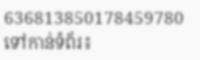636813850178459780
ទៅកាន់ទំព័រ៖